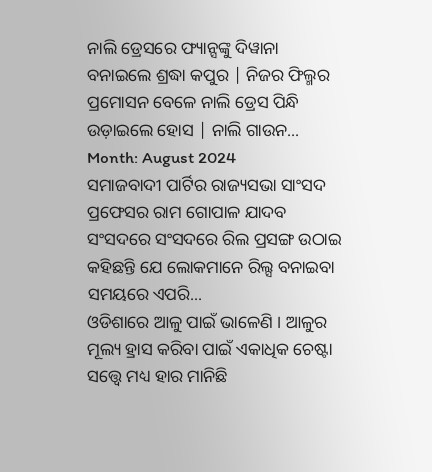ନାଲି ଡ୍ରେସରେ ଫ୍ୟାନ୍ସଙ୍କୁ ଦିୱାନା ବନାଇଲେ ଶ୍ରଦ୍ଧା କପୁର | ନିଜର ଫିଲ୍ମର ପ୍ରମୋସନ ବେଳେ ନାଲି ଡ୍ରେସ ପିନ୍ଧି ଉଡ଼ାଇଲେ ହୋସ | ନାଲି ଗାଉନ...
Month: August 2024
ସମାଜବାଦୀ ପାର୍ଟିର ରାଜ୍ୟସଭା ସାଂସଦ ପ୍ରଫେସର ରାମ ଗୋପାଳ ଯାଦବ ସଂସଦରେ ସଂସଦରେ ରିଲ ପ୍ରସଙ୍ଗ ଉଠାଇ କହିଛନ୍ତି ଯେ ଲୋକମାନେ ରିଲ୍ସ ବନାଇବା ସମୟରେ ଏପରି...
ଓଡିଶାରେ ଆଳୁ ପାଇଁ ଭାଳେଣି । ଆଳୁର ମୂଲ୍ୟ ହ୍ରାସ କରିବା ପାଇଁ ଏକାଧିକ ଚେଷ୍ଟା ସତ୍ତ୍ୱେ ମଧ୍ୟ ହାର ମାନିଛି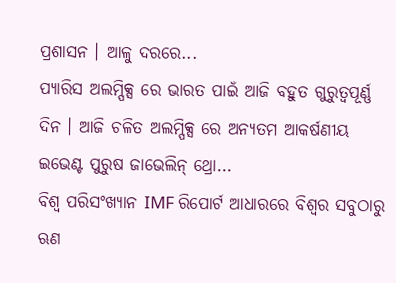ପ୍ରଶାସନ । ଆଳୁ ଦରରେ...
ପ୍ୟାରିସ ଅଲମ୍ପିକ୍ସ ରେ ଭାରତ ପାଇଁ ଆଜି ବହୁତ ଗୁରୁତ୍ୱପୂର୍ଣ୍ଣ ଦିନ । ଆଜି ଚଳିତ ଅଲମ୍ପିକ୍ସ ରେ ଅନ୍ୟତମ ଆକର୍ଷଣୀୟ ଇଭେଣ୍ଟ ପୁରୁଷ ଜାଭେଲିନ୍ ଥ୍ରୋ...
ବିଶ୍ୱ ପରିସଂଖ୍ୟାନ IMF ରିପୋର୍ଟ ଆଧାରରେ ବିଶ୍ୱର ସବୁଠାରୁ ଋଣ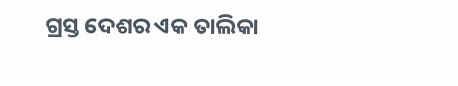ଗ୍ରସ୍ତ ଦେଶର ଏକ ତାଲିକା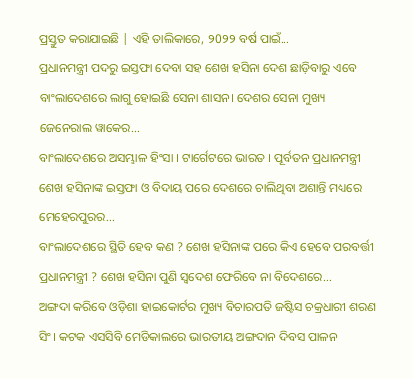ପ୍ରସ୍ତୁତ କରାଯାଇଛି | ଏହି ତାଲିକାରେ, ୨0୨୨ ବର୍ଷ ପାଇଁ...
ପ୍ରଧାନମନ୍ତ୍ରୀ ପଦରୁ ଇସ୍ତଫା ଦେବା ସହ ଶେଖ ହସିନା ଦେଶ ଛାଡ଼ିବାରୁ ଏବେ ବାଂଲାଦେଶରେ ଲାଗୁ ହୋଇଛି ସେନା ଶାସନ। ଦେଶର ସେନା ମୁଖ୍ୟ ଜେନେରାଲ ୱାକେର...
ବାଂଲାଦେଶରେ ଅସମ୍ଭାଳ ହିଂସା । ଟାର୍ଗେଟରେ ଭାରତ । ପୂର୍ବତନ ପ୍ରଧାନମନ୍ତ୍ରୀ ଶେଖ ହସିନାଙ୍କ ଇସ୍ତଫା ଓ ବିଦାୟ ପରେ ଦେଶରେ ଚାଲିଥିବା ଅଶାନ୍ତି ମଧ୍ୟରେ ମେହେରପୁରର...
ବାଂଲାଦେଶରେ ସ୍ଥିତି ହେବ କଣ ? ଶେଖ ହସିନାଙ୍କ ପରେ କିଏ ହେବେ ପରବର୍ତ୍ତୀ ପ୍ରଧାନମନ୍ତ୍ରୀ ? ଶେଖ ହସିନା ପୁଣି ସ୍ବଦେଶ ଫେରିବେ ନା ବିଦେଶରେ...
ଅଙ୍ଗଦା କରିବେ ଓଡ଼ିଶା ହାଇକୋର୍ଟର ମୁଖ୍ୟ ବିଚାରପତି ଜଷ୍ଟିସ ଚକ୍ରଧାରୀ ଶରଣ ସିଂ। କଟକ ଏସସିବି ମେଡିକାଲରେ ଭାରତୀୟ ଅଙ୍ଗଦାନ ଦିବସ ପାଳନ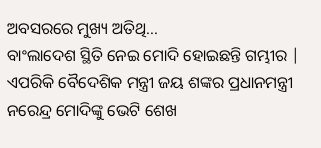ଅବସରରେ ମୁଖ୍ୟ ଅତିଥି...
ବାଂଲାଦେଶ ସ୍ଥିତି ନେଇ ମୋଦି ହୋଇଛନ୍ତି ଗମ୍ଭୀର | ଏପରିକି ବୈଦେଶିକ ମନ୍ତ୍ରୀ ଜୟ ଶଙ୍କର ପ୍ରଧାନମନ୍ତ୍ରୀ ନରେନ୍ଦ୍ର ମୋଦିଙ୍କୁ ଭେଟି ଶେଖ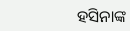ହସିନାଙ୍କ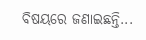ବିଷୟରେ ଜଣାଇଛନ୍ତି...